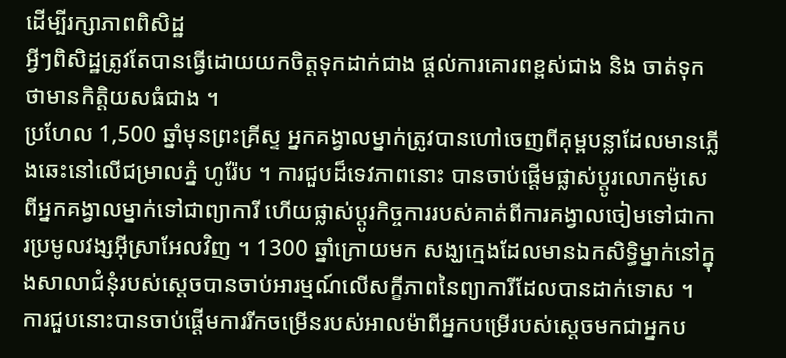ដើម្បីរក្សាភាពពិសិដ្ឋ
អ្វីៗពិសិដ្ឋត្រូវតែបានធ្វើដោយយកចិត្តទុកដាក់ជាង ផ្ដល់ការគោរពខ្ពស់ជាង និង ចាត់ទុកថាមានកិតិ្តយសធំជាង ។
ប្រហែល 1,500 ឆ្នាំមុនព្រះគ្រីស្ទ អ្នកគង្វាលម្នាក់ត្រូវបានហៅចេញពីគុម្ពបន្លាដែលមានភ្លើងឆេះនៅលើជម្រាលភ្នំ ហូរ៉ែប ។ ការជួបដ៏ទេវភាពនោះ បានចាប់ផ្ដើមផ្លាស់ប្ដូរលោកម៉ូសេពីអ្នកគង្វាលម្នាក់ទៅជាព្យាការី ហើយផ្លាស់ប្ដូរកិច្ចការរបស់គាត់ពីការគង្វាលចៀមទៅជាការប្រមូលវង្សអ៊ីស្រាអែលវិញ ។ 1300 ឆ្នាំក្រោយមក សង្ឃក្មេងដែលមានឯកសិទ្ធិម្នាក់នៅក្នុងសាលាជំនុំរបស់សេ្ដចបានចាប់អារម្មណ៍លើសក្ខីភាពនៃព្យាការីដែលបានដាក់ទោស ។ ការជួបនោះបានចាប់ផ្ដើមការរីកចម្រើនរបស់អាលម៉ាពីអ្នកបម្រើរបស់ស្ដេចមកជាអ្នកប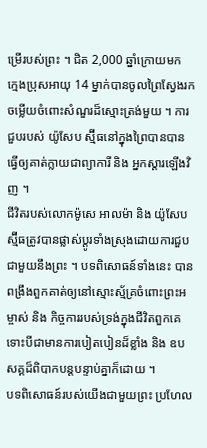ម្រើរបស់ព្រះ ។ ជិត 2,000 ឆ្នាំក្រោយមក ក្មេងប្រុសអាយុ 14 ម្នាក់បានចូលព្រៃស្វែងរកចម្លើយចំពោះសំណួរដ៏ស្មោះត្រង់មួយ ។ ការជួបរបស់ យ៉ូសែប ស្ម៊ីធនៅក្នុងព្រៃបានបានធ្វើឲ្យគាត់ក្លាយជាព្យាការី និង អ្នកស្ដារឡើងវិញ ។
ជីវិតរបស់លោកម៉ូសេ អាលម៉ា និង យ៉ូសែប ស្ម៊ីធត្រូវបានផ្លាស់ប្ដូរទាំងស្រុងដោយការជួបជាមួយនឹងព្រះ ។ បទពិសោធន៍ទាំងនេះ បានពង្រឹងពួកគាត់ឲ្យនៅស្មោះស្ម័គ្រចំពោះព្រះអម្ចាស់ និង កិច្ចការរបស់ទ្រង់ក្នុងជីវិតពួកគេ ទោះបីជាមានការបៀតបៀនដ៏ខ្លាំង និង ឧបសគ្គដ៏ពិបាកបន្ដបន្ទាប់គ្នាក៏ដោយ ។
បទពិសោធន៍របស់យើងជាមួយព្រះ ប្រហែល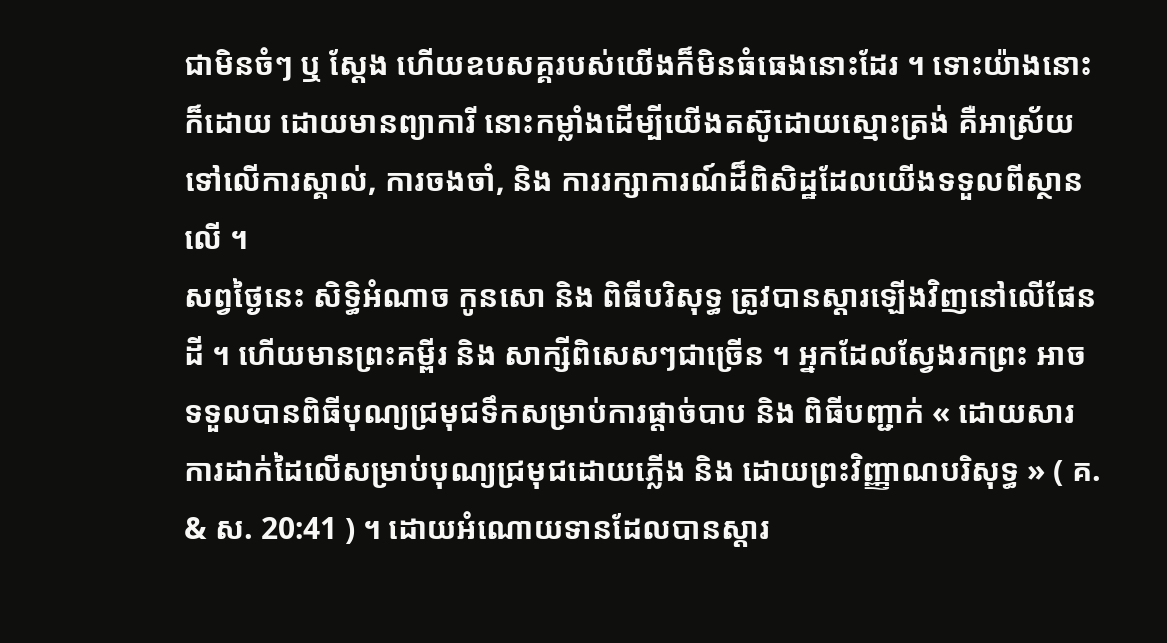ជាមិនចំៗ ឬ ស្តែង ហើយឧបសគ្គរបស់យើងក៏មិនធំធេងនោះដែរ ។ ទោះយ៉ាងនោះក៏ដោយ ដោយមានព្យាការី នោះកម្លាំងដើម្បីយើងតស៊ូដោយស្មោះត្រង់ គឺអាស្រ័យទៅលើការស្គាល់, ការចងចាំ, និង ការរក្សាការណ៍ដ៏ពិសិដ្ឋដែលយើងទទួលពីស្ថានលើ ។
សព្វថ្ងៃនេះ សិទ្ធិអំណាច កូនសោ និង ពិធីបរិសុទ្ធ ត្រូវបានស្ដារឡើងវិញនៅលើផែនដី ។ ហើយមានព្រះគម្ពីរ និង សាក្សីពិសេសៗជាច្រើន ។ អ្នកដែលស្វែងរកព្រះ អាចទទួលបានពិធីបុណ្យជ្រមុជទឹកសម្រាប់ការផ្ដាច់បាប និង ពិធីបញ្ជាក់ « ដោយសារការដាក់ដៃលើសម្រាប់បុណ្យជ្រមុជដោយភ្លើង និង ដោយព្រះវិញ្ញាណបរិសុទ្ធ » ( គ. & ស. 20:41 ) ។ ដោយអំណោយទានដែលបានស្ដារ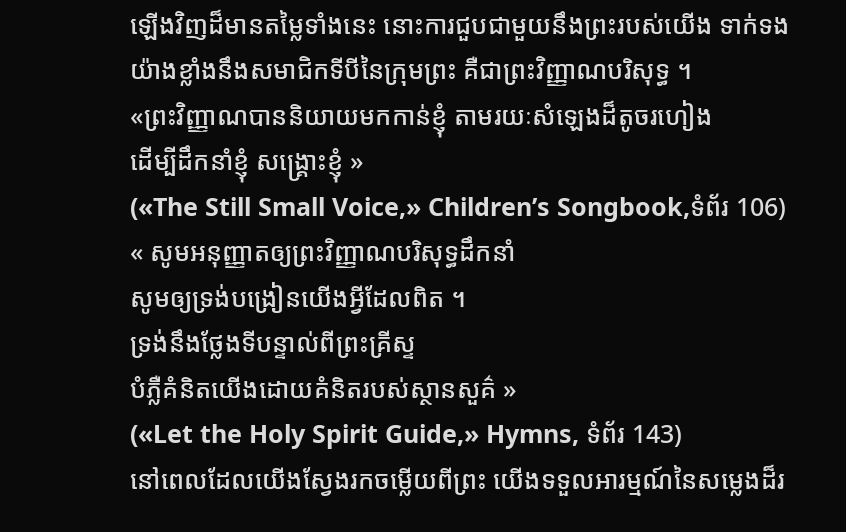ឡើងវិញដ៏មានតម្លៃទាំងនេះ នោះការជួបជាមួយនឹងព្រះរបស់យើង ទាក់ទងយ៉ាងខ្លាំងនឹងសមាជិកទីបីនៃក្រុមព្រះ គឺជាព្រះវិញ្ញាណបរិសុទ្ធ ។
«ព្រះវិញ្ញាណបាននិយាយមកកាន់ខ្ញុំ តាមរយៈសំឡេងដ៏តូចរហៀង
ដើម្បីដឹកនាំខ្ញុំ សង្គ្រោះខ្ញុំ »
(«The Still Small Voice,» Children’s Songbook,ទំព័រ 106)
« សូមអនុញ្ញាតឲ្យព្រះវិញ្ញាណបរិសុទ្ធដឹកនាំ
សូមឲ្យទ្រង់បង្រៀនយើងអ្វីដែលពិត ។
ទ្រង់នឹងថ្លែងទីបន្ទាល់ពីព្រះគ្រីស្ទ
បំភ្លឺគំនិតយើងដោយគំនិតរបស់ស្ថានសួគ៌ »
(«Let the Holy Spirit Guide,» Hymns, ទំព័រ 143)
នៅពេលដែលយើងស្វែងរកចម្លើយពីព្រះ យើងទទួលអារម្មណ៍នៃសម្លេងដ៏រ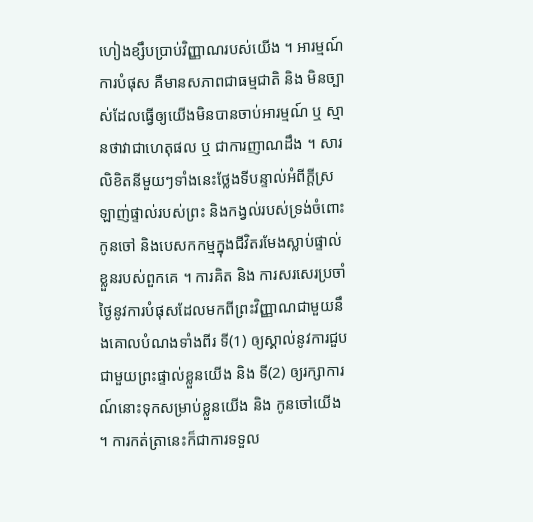ហៀងខ្សឹបប្រាប់វិញ្ញាណរបស់យើង ។ អារម្មណ៍ការបំផុស គឺមានសភាពជាធម្មជាតិ និង មិនច្បាស់ដែលធ្វើឲ្យយើងមិនបានចាប់អារម្មណ៍ ឬ ស្មានថាវាជាហេតុផល ឬ ជាការញាណដឹង ។ សារលិខិតនីមួយៗទាំងនេះថ្លែងទីបន្ទាល់អំពីក្ដីស្រឡាញ់ផ្ទាល់របស់ព្រះ និងកង្វល់របស់ទ្រង់ចំពោះកូនចៅ និងបេសកកម្មក្នុងជីវិតរមែងស្លាប់ផ្ទាល់ខ្លួនរបស់ពួកគេ ។ ការគិត និង ការសរសេរប្រចាំថ្ងៃនូវការបំផុសដែលមកពីព្រះវិញ្ញាណជាមួយនឹងគោលបំណងទាំងពីរ ទី(1) ឲ្យស្គាល់នូវការជួបជាមួយព្រះផ្ទាល់ខ្លួនយើង និង ទី(2) ឲ្យរក្សាការណ៍នោះទុកសម្រាប់ខ្លួនយើង និង កូនចៅយើង ។ ការកត់ត្រានេះក៏ជាការទទួល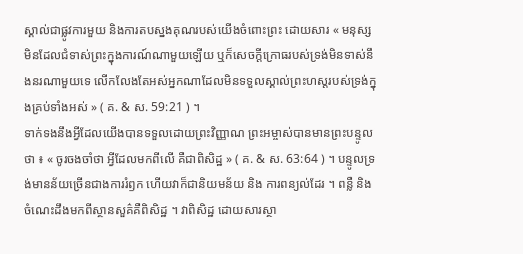ស្គាល់ជាផ្លូវការមួយ និងការតបស្នងគុណរបស់យើងចំពោះព្រះ ដោយសារ « មនុស្សមិនដែលជំទាស់ព្រះក្នុងការណ៍ណាមួយឡើយ ឬក៏សេចក្ដីក្រោធរបស់ទ្រង់មិនទាស់នឹងនរណាមួយទេ លើកលែងតែអស់អ្នកណាដែលមិនទទួលស្គាល់ព្រះហស្ដរបស់ទ្រង់ក្នុងគ្រប់ទាំងអស់ » ( គ. & ស. 59:21 ) ។
ទាក់ទងនឹងអ្វីដែលយើងបានទទួលដោយព្រះវិញ្ញាណ ព្រះអម្ចាស់បានមានព្រះបន្ទូលថា ៖ « ចូរចងចាំថា អ្វីដែលមកពីលើ គឺជាពិសិដ្ឋ » ( គ. & ស. 63:64 ) ។ បន្ទូលទ្រង់មានន័យច្រើនជាងការរំឭក ហើយវាក៏ជានិយមន័យ និង ការពន្យល់ដែរ ។ ពន្លឺ និង ចំណេះដឹងមកពីស្ថានសួគ៌គឺពិសិដ្ឋ ។ វាពិសិដ្ឋ ដោយសារស្ថា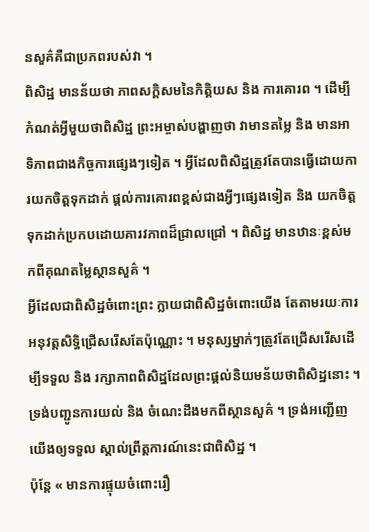នសួគ៌គឺជាប្រភពរបស់វា ។
ពិសិដ្ឋ មានន័យថា ភាពសក្ដិសមនៃកិត្តិយស និង ការគោរព ។ ដើម្បីកំណត់អ្វីមួយថាពិសិដ្ឋ ព្រះអម្ចាស់បង្ហាញថា វាមានតម្លៃ និង មានអាទិភាពជាងកិច្ចការផ្សេងៗទៀត ។ អ្វីដែលពិសិដ្ឋត្រូវតែបានធ្វើដោយការយកចិត្តទុកដាក់ ផ្ដល់ការគោរពខ្ពស់ជាងអ្វីៗផ្សេងទៀត និង យកចិត្តទុកដាក់ប្រកបដោយគារវភាពដ៏ជ្រាលជ្រៅ ។ ពិសិដ្ឋ មានឋានៈខ្ពស់មកពីគុណតម្លៃស្ថានសួគ៌ ។
អ្វីដែលជាពិសិដ្ឋចំពោះព្រះ ក្លាយជាពិសិដ្ឋចំពោះយើង តែតាមរយៈការអនុវត្តសិទ្ធិជ្រើសរើសតែប៉ុណ្ណោះ ។ មនុស្សម្នាក់ៗត្រូវតែជ្រើសរើសដើម្បីទទួល និង រក្សាភាពពិសិដ្ឋដែលព្រះផ្ដល់និយមន័យថាពិសិដ្ឋនោះ ។ ទ្រង់បញ្ជូនការយល់ និង ចំណេះដឹងមកពីស្ថានសួគ៌ ។ ទ្រង់អញ្ជើញយើងឲ្យទទួល ស្គាល់ព្រឹត្តការណ៍នេះជាពិសិដ្ឋ ។
ប៉ុន្ដែ « មានការផ្ទុយចំពោះរឿ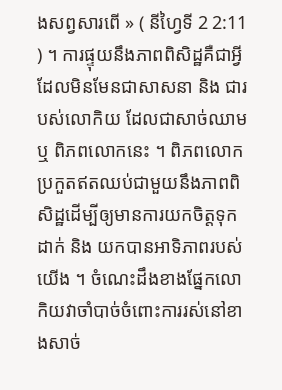ងសព្វសារពើ » ( នីហ្វៃទី 2 2:11 ) ។ ការផ្ទុយនឹងភាពពិសិដ្ឋគឺជាអ្វីដែលមិនមែនជាសាសនា និង ជារបស់លោកិយ ដែលជាសាច់ឈាម ឬ ពិភពលោកនេះ ។ ពិភពលោកប្រកួតឥតឈប់ជាមួយនឹងភាពពិសិដ្ឋដើម្បីឲ្យមានការយកចិត្តទុកដាក់ និង យកបានអាទិភាពរបស់យើង ។ ចំណេះដឹងខាងផ្នែកលោកិយវាចាំបាច់ចំពោះការរស់នៅខាងសាច់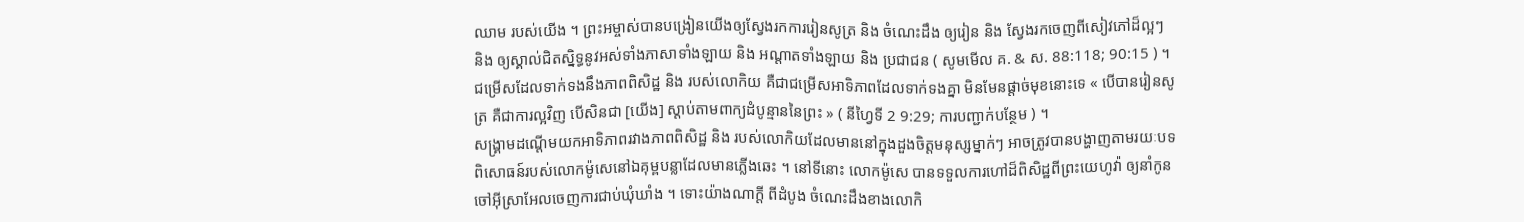ឈាម របស់យើង ។ ព្រះអម្ចាស់បានបង្រៀនយើងឲ្យស្វែងរកការរៀនសូត្រ និង ចំណេះដឹង ឲ្យរៀន និង ស្វែងរកចេញពីសៀវភៅដ៏ល្អៗ និង ឲ្យស្គាល់ជិតស្និទ្ធនូវអស់ទាំងភាសាទាំងឡាយ និង អណ្ដាតទាំងឡាយ និង ប្រជាជន ( សូមមើល គ. & ស. 88:118; 90:15 ) ។ ជម្រើសដែលទាក់ទងនឹងភាពពិសិដ្ឋ និង របស់លោកិយ គឺជាជម្រើសអាទិភាពដែលទាក់ទងគ្នា មិនមែនផ្តាច់មុខនោះទេ « បើបានរៀនសូត្រ គឺជាការល្អវិញ បើសិនជា [យើង] ស្ដាប់តាមពាក្យដំបូន្មាននៃព្រះ » ( នីហ្វៃទី 2 9:29; ការបញ្ជាក់បន្ថែម ) ។
សង្រ្គាមដណ្ដើមយកអាទិភាពរវាងភាពពិសិដ្ឋ និង របស់លោកិយដែលមាននៅក្នុងដួងចិត្តមនុស្សម្នាក់ៗ អាចត្រូវបានបង្ហាញតាមរយៈបទពិសោធន៍របស់លោកម៉ូសេនៅឯគុម្ពបន្លាដែលមានភ្លើងឆេះ ។ នៅទីនោះ លោកម៉ូសេ បានទទួលការហៅដ៏ពិសិដ្ឋពីព្រះយេហូវ៉ា ឲ្យនាំកូនចៅអ៊ីស្រាអែលចេញការជាប់ឃុំឃាំង ។ ទោះយ៉ាងណាក្ដី ពីដំបូង ចំណេះដឹងខាងលោកិ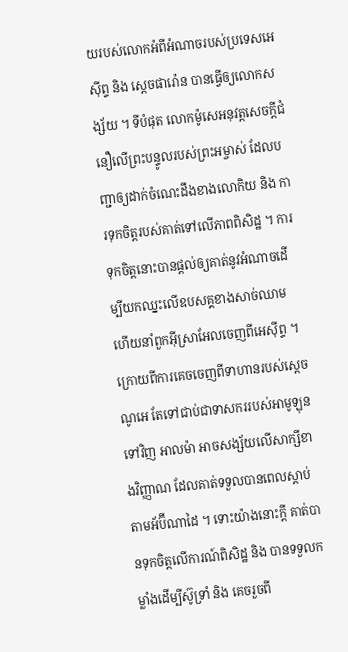យរបស់លោកអំពីអំណាចរបស់ប្រទេសអេស៊ីព្ទ និង សេ្ដចផារ៉ោន បានធ្វើឲ្យលោកសង្ស័យ ។ ទីបំផុត លោកម៉ូសេអនុវត្តសេចក្ដីជំនឿលើព្រះបន្ទូលរបស់ព្រះអម្ចាស់ ដែលបញ្ជាឲ្យដាក់ចំណេះដឹងខាងលោកិយ និង ការទុកចិត្តរបស់គាត់ទៅលើភាពពិសិដ្ឋ ។ ការទុកចិត្តនោះបានផ្ដល់ឲ្យគាត់នូវអំណាចដើម្បីយកឈ្នះលើឧបសគ្គខាងសាច់ឈាម ហើយនាំពួកអ៊ីស្រាអែលចេញពីអេស៊ីព្ទ ។
ក្រោយពីការគេចចេញពីទាហានរបស់ស្ដេចណូអេ តែទៅជាប់ជាទាសកររបស់អាមូឡុនទៅវិញ អាលម៉ា អាចសង្ស័យលើសាក្សីខាងវិញ្ញាណ ដែលគាត់ទទួលបានពេលស្ដាប់តាមអ័ប៊ីណាដៃ ។ ទោះយ៉ាងនោះក្ដី គាត់បានទុកចិត្តលើការណ៍ពិសិដ្ឋ និង បានទទួលកម្លាំងដើម្បីស៊ូទ្រាំ និង គេចរួចពី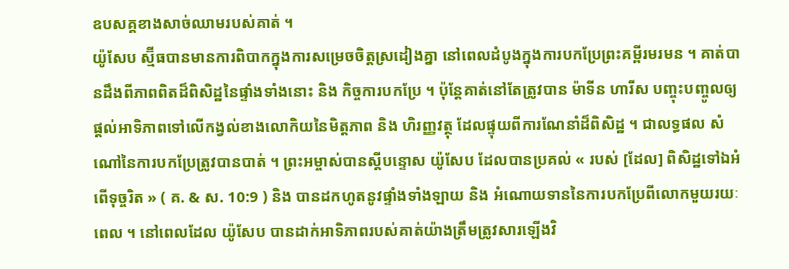ឧបសគ្គខាងសាច់ឈាមរបស់គាត់ ។
យ៉ូសែប ស្ម៊ីធបានមានការពិបាកក្នុងការសម្រេចចិត្តស្រដៀងគ្នា នៅពេលដំបូងក្នុងការបកប្រែព្រះគម្ពីរមរមន ។ គាត់បានដឹងពីភាពពិតដ៏ពិសិដ្ឋនៃផ្ទាំងទាំងនោះ និង កិច្ចការបកប្រែ ។ ប៉ុន្ដែគាត់នៅតែត្រូវបាន ម៉ាទីន ហារីស បញ្ចុះបញ្ចូលឲ្យផ្ដល់អាទិភាពទៅលើកង្វល់ខាងលោកិយនៃមិត្តភាព និង ហិរញ្ញវត្ថុ ដែលផ្ទុយពីការណែនាំដ៏ពិសិដ្ឋ ។ ជាលទ្ធផល សំណៅនៃការបកប្រែត្រូវបានបាត់ ។ ព្រះអម្ចាស់បានស្ដីបន្ទោស យ៉ូសែប ដែលបានប្រគល់ « របស់ [ដែល] ពិសិដ្ឋទៅឯអំពើទុច្ចរិត » ( គ. & ស. 10:9 ) និង បានដកហូតនូវផ្ទាំងទាំងឡាយ និង អំណោយទាននៃការបកប្រែពីលោកមួយរយៈពេល ។ នៅពេលដែល យ៉ូសែប បានដាក់អាទិភាពរបស់គាត់យ៉ាងត្រឹមត្រូវសារឡើងវិ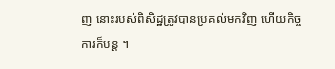ញ នោះរបស់ពិសិដ្ឋត្រូវបានប្រគល់មកវិញ ហើយកិច្ចការក៏បន្ដ ។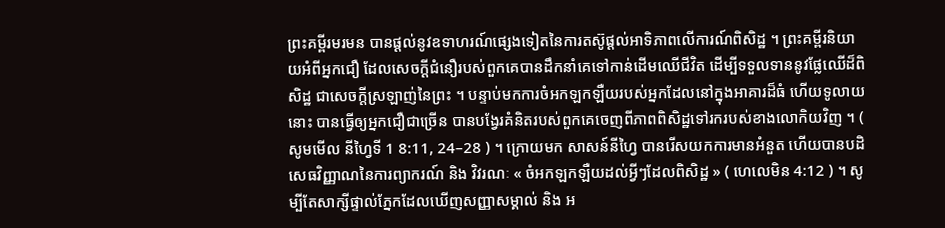ព្រះគម្ពីរមរមន បានផ្ដល់នូវឧទាហរណ៍ផ្សេងទៀតនៃការតស៊ូផ្ដល់អាទិភាពលើការណ៍ពិសិដ្ឋ ។ ព្រះគម្ពីរនិយាយអំពីអ្នកជឿ ដែលសេចក្ដីជំនឿរបស់ពួកគេបានដឹកនាំគេទៅកាន់ដើមឈើជីវិត ដើម្បីទទួលទាននូវផ្លែឈើដ៏ពិសិដ្ឋ ជាសេចក្ដីស្រឡាញ់នៃព្រះ ។ បន្ទាប់មកការចំអកឡកឡឺយរបស់អ្នកដែលនៅក្នុងអាគារដ៏ធំ ហើយទូលាយនោះ បានធ្វើឲ្យអ្នកជឿជាច្រើន បានបង្វែរគំនិតរបស់ពួកគេចេញពីភាពពិសិដ្ឋទៅរករបស់ខាងលោកិយវិញ ។ ( សូមមើល នីហ្វៃទី 1 8:11, 24–28 ) ។ ក្រោយមក សាសន៍នីហ្វៃ បានរើសយកការមានអំនួត ហើយបានបដិសេធវិញ្ញាណនៃការព្យាករណ៍ និង វិវរណៈ « ចំអកឡកឡឺយដល់អ្វីៗដែលពិសិដ្ឋ » ( ហេលេមិន 4:12 ) ។ សូម្បីតែសាក្សីផ្ទាល់ភ្នែកដែលឃើញសញ្ញាសម្គាល់ និង អ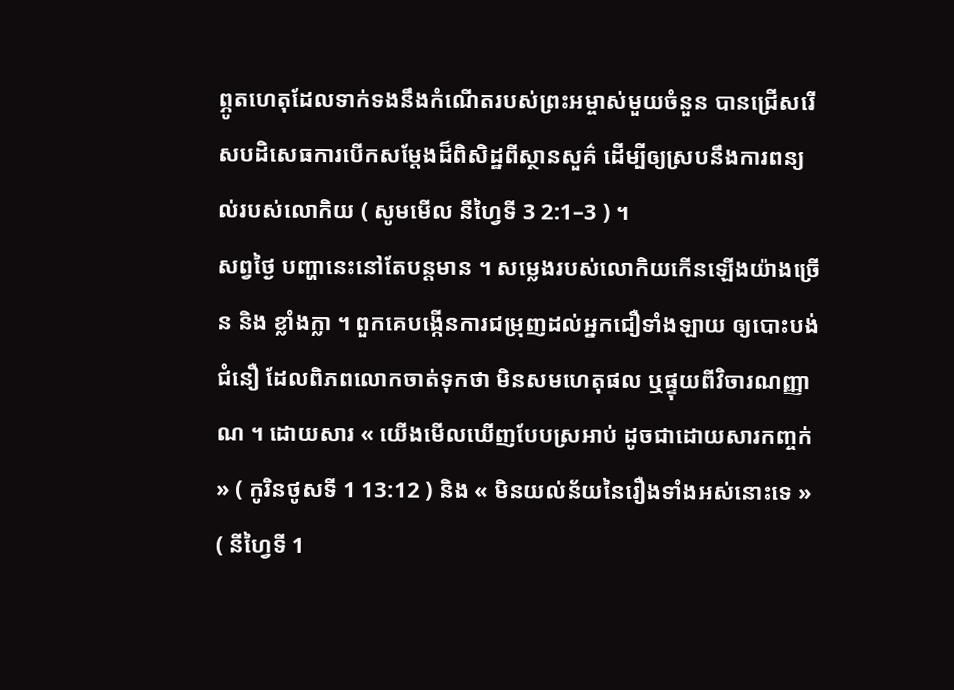ព្ភូតហេតុដែលទាក់ទងនឹងកំណើតរបស់ព្រះអម្ចាស់មួយចំនួន បានជ្រើសរើសបដិសេធការបើកសម្ដែងដ៏ពិសិដ្ឋពីស្ថានសួគ៌ ដើម្បីឲ្យស្របនឹងការពន្យល់របស់លោកិយ ( សូមមើល នីហ្វៃទី 3 2:1–3 ) ។
សព្វថ្ងៃ បញ្ហានេះនៅតែបន្ដមាន ។ សម្លេងរបស់លោកិយកើនឡើងយ៉ាងច្រើន និង ខ្លាំងក្លា ។ ពួកគេបង្កើនការជម្រុញដល់អ្នកជឿទាំងឡាយ ឲ្យបោះបង់ជំនឿ ដែលពិភពលោកចាត់ទុកថា មិនសមហេតុផល ឬផ្ទុយពីវិចារណញ្ញាណ ។ ដោយសារ « យើងមើលឃើញបែបស្រអាប់ ដូចជាដោយសារកញ្ចក់ » ( កូរិនថូសទី 1 13:12 ) និង « មិនយល់ន័យនៃរឿងទាំងអស់នោះទេ » ( នីហ្វៃទី 1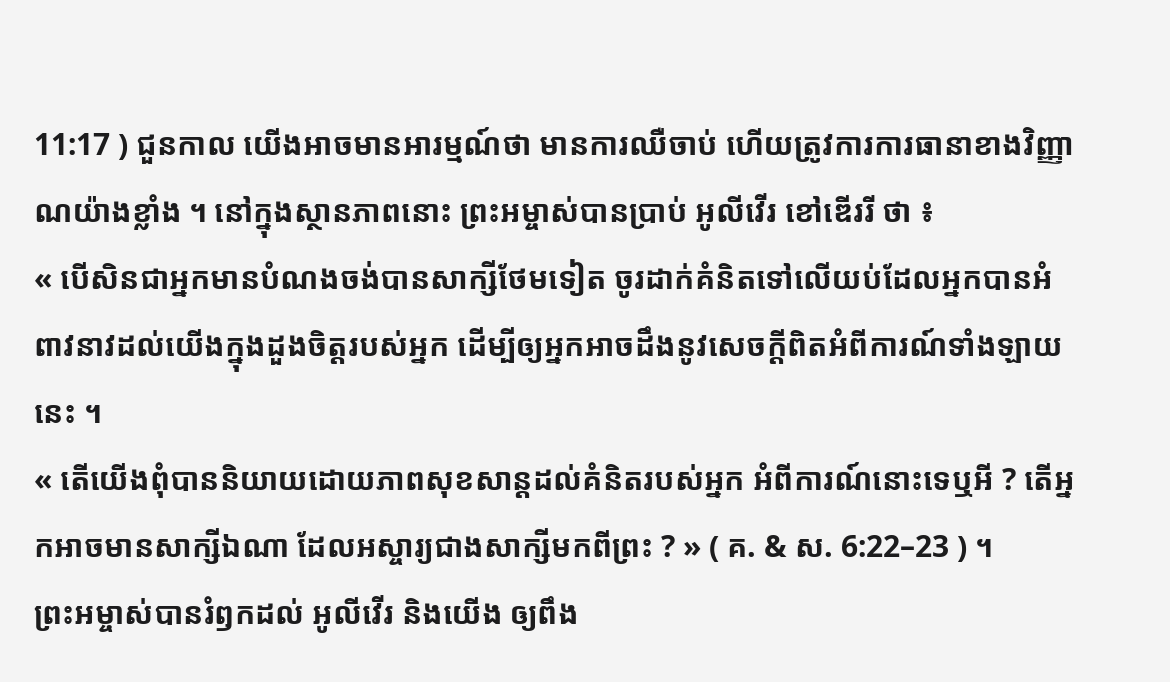11:17 ) ជួនកាល យើងអាចមានអារម្មណ៍ថា មានការឈឺចាប់ ហើយត្រូវការការធានាខាងវិញ្ញាណយ៉ាងខ្លាំង ។ នៅក្នុងស្ថានភាពនោះ ព្រះអម្ចាស់បានប្រាប់ អូលីវើរ ខៅឌើររី ថា ៖
« បើសិនជាអ្នកមានបំណងចង់បានសាក្សីថែមទៀត ចូរដាក់គំនិតទៅលើយប់ដែលអ្នកបានអំពាវនាវដល់យើងក្នុងដួងចិត្តរបស់អ្នក ដើម្បីឲ្យអ្នកអាចដឹងនូវសេចក្ដីពិតអំពីការណ៍ទាំងឡាយនេះ ។
« តើយើងពុំបាននិយាយដោយភាពសុខសាន្ដដល់គំនិតរបស់អ្នក អំពីការណ៍នោះទេឬអី ? តើអ្នកអាចមានសាក្សីឯណា ដែលអស្ចារ្យជាងសាក្សីមកពីព្រះ ? » ( គ. & ស. 6:22–23 ) ។
ព្រះអម្ចាស់បានរំឭកដល់ អូលីវើរ និងយើង ឲ្យពឹង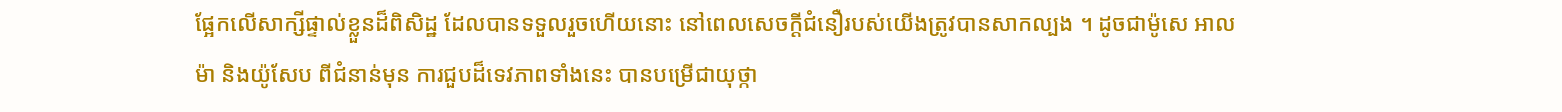ផ្អែកលើសាក្សីផ្ទាល់ខ្លួនដ៏ពិសិដ្ឋ ដែលបានទទួលរួចហើយនោះ នៅពេលសេចក្ដីជំនឿរបស់យើងត្រូវបានសាកល្បង ។ ដូចជាម៉ូសេ អាលម៉ា និងយ៉ូសែប ពីជំនាន់មុន ការជួបដ៏ទេវភាពទាំងនេះ បានបម្រើជាយុថ្កា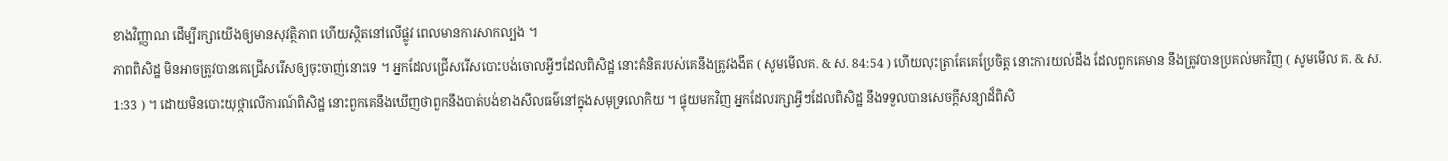ខាងវិញ្ញាណ ដើម្បីរក្សាយើងឲ្យមានសុវត្ថិភាព ហើយស្ថិតនៅលើផ្លូវ ពេលមានការសាកល្បង ។
ភាពពិសិដ្ឋ មិនអាចត្រូវបានគេជ្រើសរើសឲ្យចុះចាញ់នោះទេ ។ អ្នកដែលជ្រើសរើសបោះបង់ចោលអ្វីៗដែលពិសិដ្ឋ នោះគំនិតរបស់គេនឹងត្រូវងងឹត ( សូមមើលគ. & ស. 84:54 ) ហើយលុះត្រាតែគេប្រែចិត្ត នោះការយល់ដឹង ដែលពួកគេមាន នឹងត្រូវបានប្រគល់មកវិញ ( សូមមើល គ. & ស. 1:33 ) ។ ដោយមិនបោះយុថ្កាលើការណ៍ពិសិដ្ឋ នោះពួកគេនឹងឃើញថាពួកនឹងបាត់បង់ខាងសីលធម៌នៅក្នុងសមុទ្រលោកិយ ។ ផ្ទុយមកវិញ អ្នកដែលរក្សាអ្វីៗដែលពិសិដ្ឋ នឹងទទួលបានសេចក្ដីសន្យាដ៏ពិសិ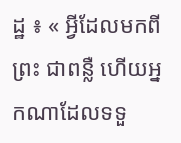ដ្ឋ ៖ « អ្វីដែលមកពីព្រះ ជាពន្លឺ ហើយអ្នកណាដែលទទួ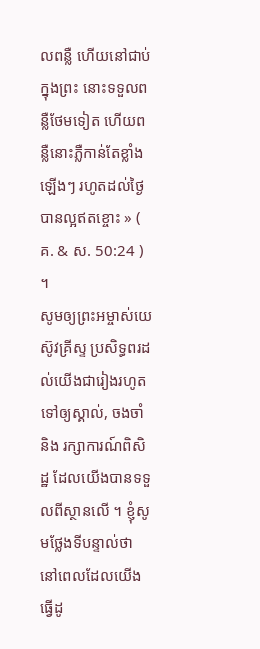លពន្លឺ ហើយនៅជាប់ក្នុងព្រះ នោះទទួលពន្លឺថែមទៀត ហើយពន្លឺនោះភ្លឺកាន់តែខ្លាំងឡើងៗ រហូតដល់ថ្ងៃបានល្អឥតខ្ចោះ » ( គ. & ស. 50:24 ) ។
សូមឲ្យព្រះអម្ចាស់យេស៊ូវគ្រីស្ទ ប្រសិទ្ធពរដល់យើងជារៀងរហូតទៅឲ្យស្គាល់, ចងចាំ និង រក្សាការណ៍ពិសិដ្ឋ ដែលយើងបានទទួលពីស្ថានលើ ។ ខ្ញុំសូមថ្លែងទីបន្ទាល់ថា នៅពេលដែលយើងធ្វើដូ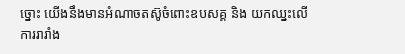ច្នោះ យើងនឹងមានអំណាចតស៊ូចំពោះឧបសគ្គ និង យកឈ្នះលើការរារាំង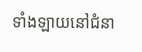ទាំងឡាយនៅជំនា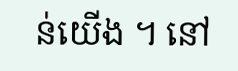ន់យើង ។ នៅ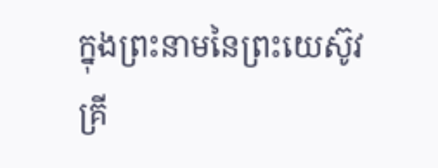ក្នុងព្រះនាមនៃព្រះយេស៊ូវគ្រី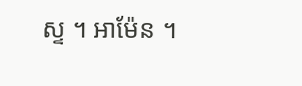ស្ទ ។ អាម៉ែន ។